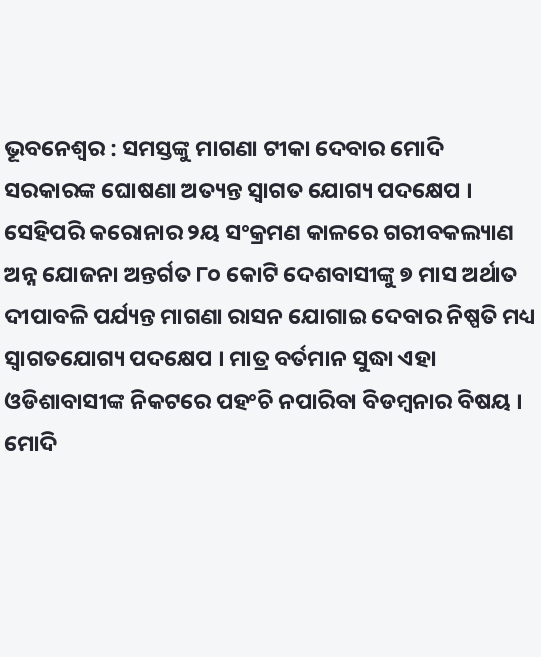ଭୂବନେଶ୍ୱର : ସମସ୍ତଙ୍କୁ ମାଗଣା ଟୀକା ଦେବାର ମୋଦି ସରକାରଙ୍କ ଘୋଷଣା ଅତ୍ୟନ୍ତ ସ୍ୱାଗତ ଯୋଗ୍ୟ ପଦକ୍ଷେପ । ସେହିପରି କରୋନାର ୨ୟ ସଂକ୍ରମଣ କାଳରେ ଗରୀବକଲ୍ୟାଣ ଅନ୍ନ ଯୋଜନା ଅନ୍ତର୍ଗତ ୮୦ କୋଟି ଦେଶବାସୀଙ୍କୁ ୭ ମାସ ଅର୍ଥାତ ଦୀପାବଳି ପର୍ଯ୍ୟନ୍ତ ମାଗଣା ରାସନ ଯୋଗାଇ ଦେବାର ନିଷ୍ପତି ମଧ୍ୟ ସ୍ୱାଗତଯୋଗ୍ୟ ପଦକ୍ଷେପ । ମାତ୍ର ବର୍ତମାନ ସୁଦ୍ଧା ଏହା ଓଡିଶାବାସୀଙ୍କ ନିକଟରେ ପହଂଚି ନପାରିବା ବିଡମ୍ବନାର ବିଷୟ । ମୋଦି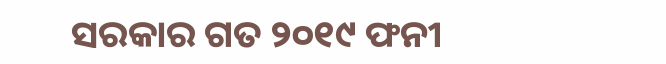ସରକାର ଗତ ୨୦୧୯ ଫନୀ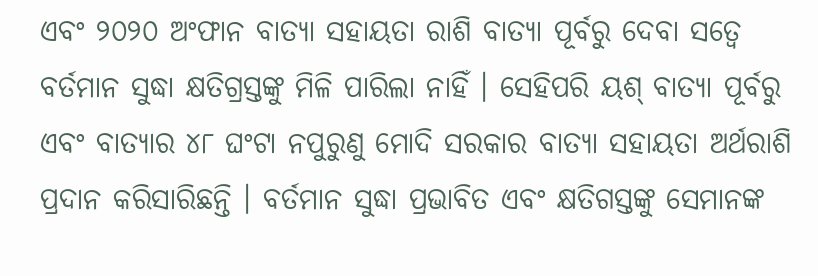ଏବଂ ୨୦୨୦ ଅଂଫାନ ବାତ୍ୟା ସହାୟତା ରାଶି ବାତ୍ୟା ପୂର୍ବରୁ ଦେବା ସତ୍ୱେ ବର୍ତମାନ ସୁଦ୍ଧା କ୍ଷତିଗ୍ରସ୍ତଙ୍କୁ ମିଳି ପାରିଲା ନାହିଁ । ସେହିପରି ୟଶ୍ ବାତ୍ୟା ପୂର୍ବରୁ ଏବଂ ବାତ୍ୟାର ୪୮ ଘଂଟା ନପୁରୁଣୁ ମୋଦି ସରକାର ବାତ୍ୟା ସହାୟତା ଅର୍ଥରାଶି ପ୍ରଦାନ କରିସାରିଛନ୍ତି । ବର୍ତମାନ ସୁଦ୍ଧା ପ୍ରଭାବିତ ଏବଂ କ୍ଷତିଗସ୍ତଙ୍କୁ ସେମାନଙ୍କ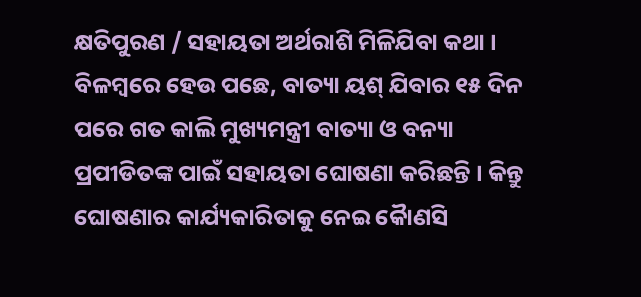କ୍ଷତିପୁରଣ / ସହାୟତା ଅର୍ଥରାଶି ମିଳିଯିବା କଥା । ବିଳମ୍ବରେ ହେଉ ପଛେ, ବାତ୍ୟା ୟଶ୍ ଯିବାର ୧୫ ଦିନ ପରେ ଗତ କାଲି ମୁଖ୍ୟମନ୍ତ୍ରୀ ବାତ୍ୟା ଓ ବନ୍ୟା ପ୍ରପୀଡିତଙ୍କ ପାଇଁ ସହାୟତା ଘୋଷଣା କରିଛନ୍ତି । କିନ୍ତୁ ଘୋଷଣାର କାର୍ଯ୍ୟକାରିତାକୁ ନେଇ କୈାଣସି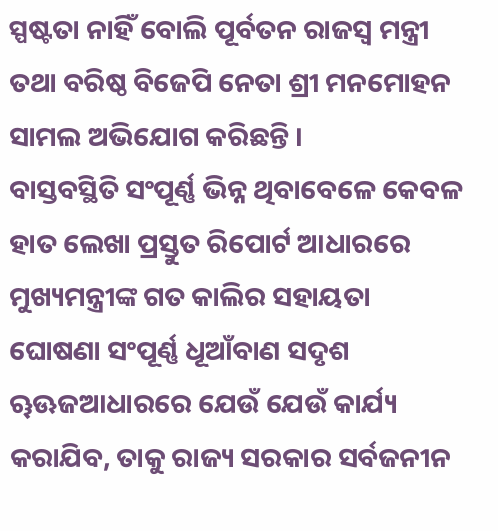ସ୍ପଷ୍ଟତା ନାହିଁ ବୋଲି ପୂର୍ବତନ ରାଜସ୍ୱ ମନ୍ତ୍ରୀ ତଥା ବରିଷ୍ଠ ବିଜେପି ନେତା ଶ୍ରୀ ମନମୋହନ ସାମଲ ଅଭିଯୋଗ କରିଛନ୍ତି ।
ବାସ୍ତବସ୍ଥିତି ସଂପୂର୍ଣ୍ଣ ଭିନ୍ନ ଥିବାବେଳେ କେବଳ ହାତ ଲେଖା ପ୍ରସ୍ତୁତ ରିପୋର୍ଟ ଆଧାରରେ ମୁଖ୍ୟମନ୍ତ୍ରୀଙ୍କ ଗତ କାଲିର ସହାୟତା ଘୋଷଣା ସଂପୂର୍ଣ୍ଣ ଧୂଆଁବାଣ ସଦୃଶ
ୠଊଜଆଧାରରେ ଯେଉଁ ଯେଉଁ କାର୍ଯ୍ୟ କରାଯିବ, ତାକୁ ରାଜ୍ୟ ସରକାର ସର୍ବଜନୀନ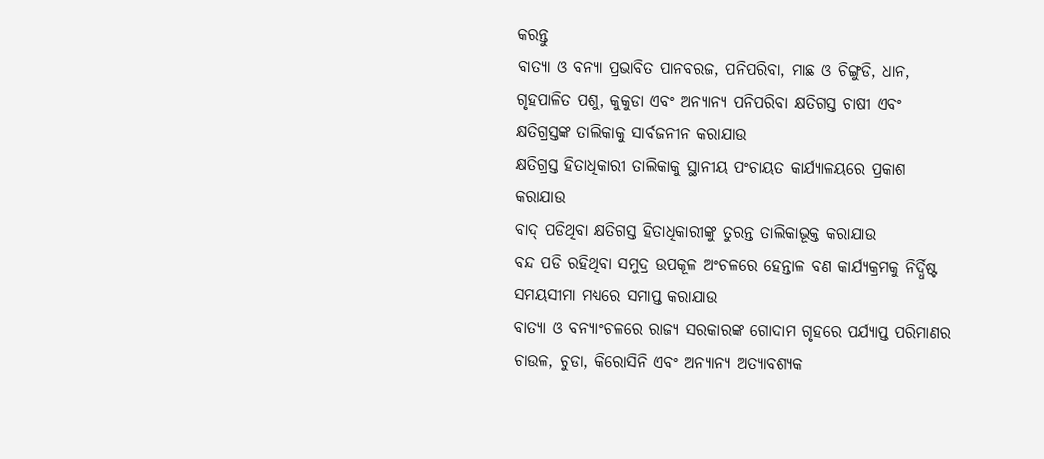କରନ୍ତୁ
ବାତ୍ୟା ଓ ବନ୍ୟା ପ୍ରଭାବିତ ପାନବରଜ, ପନିପରିବା, ମାଛ ଓ ଚିଙ୍ଗୁଡି, ଧାନ, ଗୃହପାଳିତ ପଶୁ, କୁକୁଡା ଏବଂ ଅନ୍ୟାନ୍ୟ ପନିପରିବା କ୍ଷତିଗସ୍ତ ଚାଷୀ ଏବଂ କ୍ଷତିଗ୍ରସ୍ତଙ୍କ ତାଲିକାକୁ ସାର୍ବଜନୀନ କରାଯାଉ
କ୍ଷତିଗ୍ରସ୍ତ ହିତାଧିକାରୀ ତାଲିକାକୁ ସ୍ଥାନୀୟ ପଂଚାୟତ କାର୍ଯ୍ୟାଳୟରେ ପ୍ରକାଶ କରାଯାଉ
ବାଦ୍ ପଡିଥିବା କ୍ଷତିଗସ୍ତ ହିତାଧିକାରୀଙ୍କୁ ତୁରନ୍ତ ତାଲିକାଭୂକ୍ତ କରାଯାଉ
ବନ୍ଦ ପଡି ରହିଥିବା ସମୁଦ୍ର ଉପକୂଳ ଅଂଚଳରେ ହେନ୍ତାଳ ବଣ କାର୍ଯ୍ୟକ୍ରମକୁ ନିର୍ଦ୍ଧିଷ୍ଟ ସମୟସୀମା ମଧ୍ୟରେ ସମାପ୍ତ କରାଯାଉ
ବାତ୍ୟା ଓ ବନ୍ୟାଂଚଳରେ ରାଜ୍ୟ ସରକାରଙ୍କ ଗୋଦାମ ଗୃହରେ ପର୍ଯ୍ୟାପ୍ତ ପରିମାଣର ଚାଉଳ, ଚୁଡା, କିରୋସିନି ଏବଂ ଅନ୍ୟାନ୍ୟ ଅତ୍ୟାବଶ୍ୟକ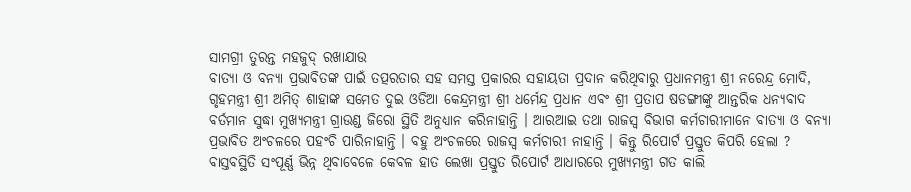ସାମଗ୍ରୀ ତୁରନ୍ତ ମହଜୁଦ୍ ରଖାଯାଉ
ବାତ୍ୟା ଓ ବନ୍ୟା ପ୍ରଭାବିତଙ୍କ ପାଇଁ ତତ୍ପରତାର ସହ ସମସ୍ତ ପ୍ରକାରର ସହାୟତା ପ୍ରଦାନ କରିଥିବାରୁ ପ୍ରଧାନମନ୍ତ୍ରୀ ଶ୍ରୀ ନରେନ୍ଦ୍ର ମୋଦି, ଗୃହମନ୍ତ୍ରୀ ଶ୍ରୀ ଅମିତ୍ ଶାହାଙ୍କ ସମେତ ଦୁଇ ଓଡିଆ କେନ୍ଦ୍ରମନ୍ତ୍ରୀ ଶ୍ରୀ ଧର୍ମେନ୍ଦ୍ର ପ୍ରଧାନ ଏବଂ ଶ୍ରୀ ପ୍ରତାପ ଷଡଙ୍ଗୀଙ୍କୁ ଆନ୍ତରିକ ଧନ୍ୟବାଦ
ବର୍ତମାନ ସୁଦ୍ଧା ମୁଖ୍ୟମନ୍ତ୍ରୀ ଗ୍ରାଉଣ୍ଡ ଜିରୋ ସ୍ଥିତି ଅନୁଧ୍ୟାନ କରିନାହାନ୍ତି । ଆରଆଇ ତଥା ରାଜସ୍ୱ ବିଭାଗ କର୍ମଚାରୀମାନେ ବାତ୍ୟା ଓ ବନ୍ୟା ପ୍ରଭାବିତ ଅଂଚଳରେ ପହଂଚି ପାରିନାହାନ୍ତି । ବହୁ ଅଂଚଳରେ ରାଜସ୍ୱ କର୍ମଚାରୀ ନାହାନ୍ତି । କିନ୍ତୁ ରିପୋର୍ଟ ପ୍ରସ୍ତୁତ କିପରି ହେଲା ? ବାସ୍ତବସ୍ଥିତି ସଂପୂର୍ଣ୍ଣ ଭିନ୍ନ ଥିବାବେଳେ କେବଳ ହାତ ଲେଖା ପ୍ରସ୍ତୁତ ରିପୋର୍ଟ ଆଧାରରେ ମୁଖ୍ୟମନ୍ତ୍ରୀ ଗତ କାଲି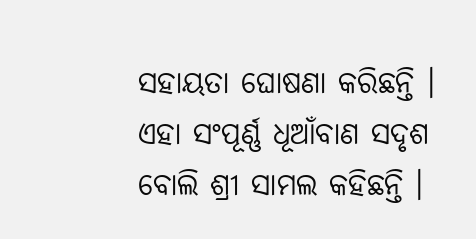ସହାୟତା ଘୋଷଣା କରିଛନ୍ତି । ଏହା ସଂପୂର୍ଣ୍ଣ ଧୂଆଁବାଣ ସଦୃଶ ବୋଲି ଶ୍ରୀ ସାମଲ କହିଛନ୍ତି ।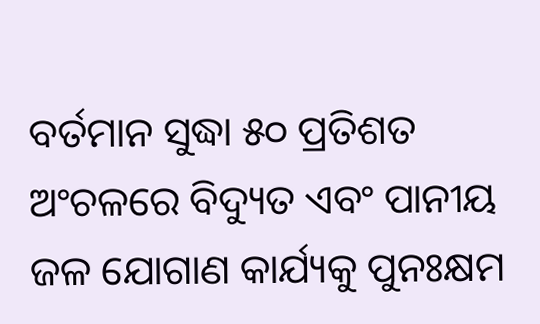ବର୍ତମାନ ସୁଦ୍ଧା ୫୦ ପ୍ରତିଶତ ଅଂଚଳରେ ବିଦ୍ୟୁତ ଏବଂ ପାନୀୟ ଜଳ ଯୋଗାଣ କାର୍ଯ୍ୟକୁ ପୁନଃକ୍ଷମ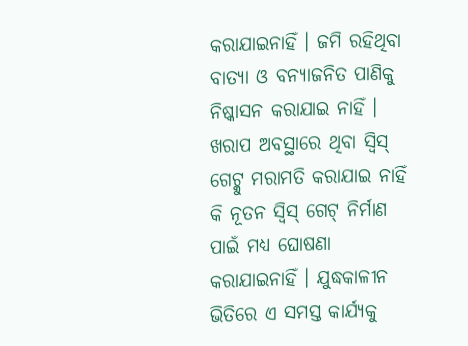କରାଯାଇନାହିଁ । ଜମି ରହିଥିବା ବାତ୍ୟା ଓ ବନ୍ୟାଜନିତ ପାଣିକୁ ନିଷ୍କାସନ କରାଯାଇ ନାହିଁ । ଖରାପ ଅବସ୍ଥାରେ ଥିବା ସ୍ୱିସ୍ ଗେଟ୍କୁ ମରାମତି କରାଯାଇ ନାହିଁ କି ନୂତନ ସ୍ୱିସ୍ ଗେଟ୍ ନିର୍ମାଣ ପାଇଁ ମଧ୍ୟ ଘୋଷଣା କରାଯାଇନାହିଁ । ଯୁଦ୍ଧକାଳୀନ ଭିତିରେ ଏ ସମସ୍ତ କାର୍ଯ୍ୟକୁ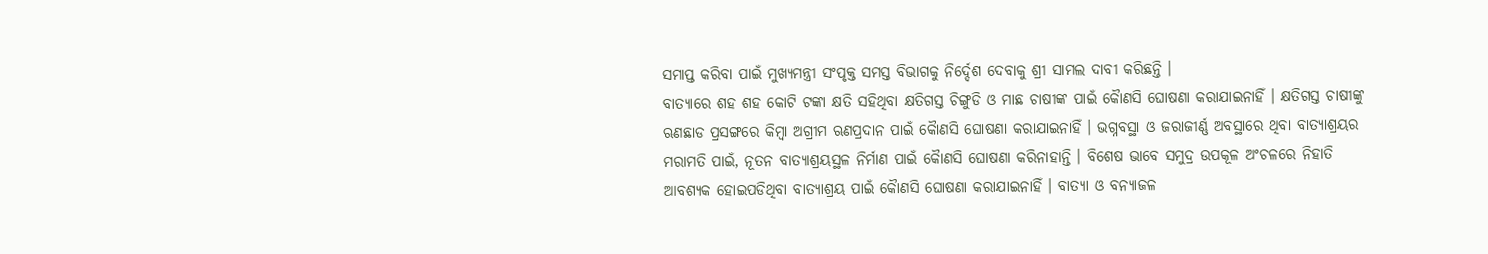ସମାପ୍ତ କରିବା ପାଇଁ ମୁଖ୍ୟମନ୍ତ୍ରୀ ସଂପୃକ୍ତ ସମସ୍ତ ବିଭାଗକୁ ନିର୍ଦ୍ଦେଶ ଦେବାକୁ ଶ୍ରୀ ସାମଲ ଦାବୀ କରିଛନ୍ତି ।
ବାତ୍ୟାରେ ଶହ ଶହ କୋଟି ଟଙ୍କା କ୍ଷତି ସହିଥିବା କ୍ଷତିଗସ୍ତ ଚିଙ୍ଗୁଡି ଓ ମାଛ ଚାଷୀଙ୍କ ପାଇଁ କୈାଣସି ଘୋଷଣା କରାଯାଇନାହିଁ । କ୍ଷତିଗସ୍ତ ଚାଷୀଙ୍କୁ ଋଣଛାଡ ପ୍ରସଙ୍ଗରେ କିମ୍ବା ଅଗ୍ରୀମ ଋଣପ୍ରଦାନ ପାଇଁ କୈାଣସି ଘୋଷଣା କରାଯାଇନାହିଁ । ଭଗ୍ନବସ୍ଥା ଓ ଜରାଜୀର୍ଣ୍ଣ ଅବସ୍ଥାରେ ଥିବା ବାତ୍ୟାଶ୍ରୟର ମରାମତି ପାଇଁ, ନୂତନ ବାତ୍ୟାଶ୍ରୟସ୍ଥଳ ନିର୍ମାଣ ପାଇଁ କୈାଣସି ଘୋଷଣା କରିନାହାନ୍ତି । ବିଶେଷ ଭାବେ ସମୁଦ୍ର ଉପକୂଳ ଅଂଚଳରେ ନିହାତି ଆବଶ୍ୟକ ହୋଇପଡିଥିବା ବାତ୍ୟାଶ୍ରୟ ପାଇଁ କୈାଣସି ଘୋଷଣା କରାଯାଇନାହିଁ । ବାତ୍ୟା ଓ ବନ୍ୟାଜଳ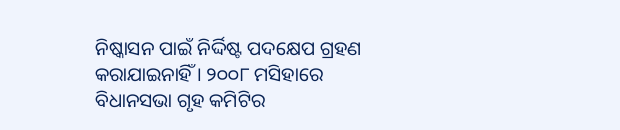ନିଷ୍କାସନ ପାଇଁ ନିର୍ଦ୍ଦିଷ୍ଟ ପଦକ୍ଷେପ ଗ୍ରହଣ କରାଯାଇନାହିଁ । ୨୦୦୮ ମସିହାରେ ବିଧାନସଭା ଗୃହ କମିଟିର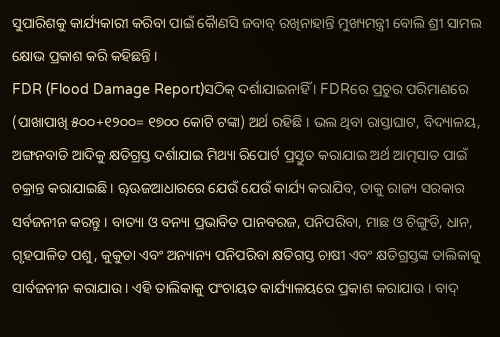ସୁପାରିଶକୁ କାର୍ଯ୍ୟକାରୀ କରିବା ପାଇଁ କୈାଣସି ଜବାବ୍ ରଖିନାହାନ୍ତି ମୁଖ୍ୟମନ୍ତ୍ରୀ ବୋଲି ଶ୍ରୀ ସାମଲ କ୍ଷୋଭ ପ୍ରକାଶ କରି କହିଛନ୍ତି ।
FDR (Flood Damage Report)ସଠିକ୍ ଦର୍ଶାଯାଇନାହିଁ । FDRରେ ପ୍ରଚୁର ପରିମାଣରେ (ପାଖାପାଖି ୫୦୦+୧୨୦୦= ୧୭୦୦ କୋଟି ଟଙ୍କା) ଅର୍ଥ ରହିଛି । ଭଲ ଥିବା ରାସ୍ତାଘାଟ, ବିଦ୍ୟାଳୟ, ଅଙ୍ଗନବାଡି ଆଦିକୁ କ୍ଷତିଗ୍ରସ୍ତ ଦର୍ଶାଯାଇ ମିଥ୍ୟା ରିପୋର୍ଟ ପ୍ରସ୍ତୁତ କରାଯାଇ ଅର୍ଥ ଆତ୍ମସାତ ପାଇଁ ଚକ୍ରାନ୍ତ କରାଯାଇଛି । ୠଊଜଆଧାରରେ ଯେଉଁ ଯେଉଁ କାର୍ଯ୍ୟ କରାଯିବ, ତାକୁ ରାଜ୍ୟ ସରକାର ସର୍ବଜନୀନ କରନ୍ତୁ । ବାତ୍ୟା ଓ ବନ୍ୟା ପ୍ରଭାବିତ ପାନବରଜ, ପନିପରିବା, ମାଛ ଓ ଚିଙ୍ଗୁଡି, ଧାନ, ଗୃହପାଳିତ ପଶୁ, କୁକୁଡା ଏବଂ ଅନ୍ୟାନ୍ୟ ପନିପରିବା କ୍ଷତିଗସ୍ତ ଚାଷୀ ଏବଂ କ୍ଷତିଗ୍ରସ୍ତଙ୍କ ତାଲିକାକୁ ସାର୍ବଜନୀନ କରାଯାଉ । ଏହି ତାଲିକାକୁ ପଂଚାୟତ କାର୍ଯ୍ୟାଳୟରେ ପ୍ରକାଶ କରାଯାଉ । ବାଦ୍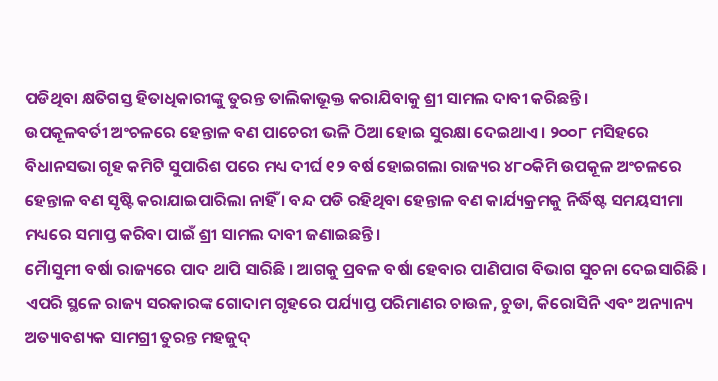ପଡିଥିବା କ୍ଷତିଗସ୍ତ ହିତାଧିକାରୀଙ୍କୁ ତୁରନ୍ତ ତାଲିକାଭୂକ୍ତ କରାଯିବାକୁ ଶ୍ରୀ ସାମଲ ଦାବୀ କରିଛନ୍ତି ।
ଉପକୂଳବର୍ତୀ ଅଂଚଳରେ ହେନ୍ତାଳ ବଣ ପାଚେରୀ ଭଳି ଠିଆ ହୋଇ ସୁରକ୍ଷା ଦେଇଥାଏ । ୨୦୦୮ ମସିହରେ ବିଧାନସଭା ଗୃହ କମିଟି ସୁପାରିଶ ପରେ ମଧ୍ୟ ଦୀର୍ଘ ୧୨ ବର୍ଷ ହୋଇଗଲା ରାଜ୍ୟର ୪୮୦କିମି ଉପକୂଳ ଅଂଚଳରେ ହେନ୍ତାଳ ବଣ ସୃଷ୍ଟି କରାଯାଇପାରିଲା ନାହିଁ । ବନ୍ଦ ପଡି ରହିଥିବା ହେନ୍ତାଳ ବଣ କାର୍ଯ୍ୟକ୍ରମକୁ ନିର୍ଦ୍ଧିଷ୍ଟ ସମୟସୀମା ମଧ୍ୟରେ ସମାପ୍ତ କରିବା ପାଇଁ ଶ୍ରୀ ସାମଲ ଦାବୀ ଜଣାଇଛନ୍ତି ।
ମୈାସୁମୀ ବର୍ଷା ରାଜ୍ୟରେ ପାଦ ଥାପି ସାରିଛି । ଆଗକୁ ପ୍ରବଳ ବର୍ଷା ହେବାର ପାଣିପାଗ ବିଭାଗ ସୁଚନା ଦେଇସାରିଛି । ଏପରି ସ୍ଥଳେ ରାଜ୍ୟ ସରକାରଙ୍କ ଗୋଦାମ ଗୃହରେ ପର୍ଯ୍ୟାପ୍ତ ପରିମାଣର ଚାଉଳ, ଚୁଡା, କିରୋସିନି ଏବଂ ଅନ୍ୟାନ୍ୟ ଅତ୍ୟାବଶ୍ୟକ ସାମଗ୍ରୀ ତୁରନ୍ତ ମହଜୁଦ୍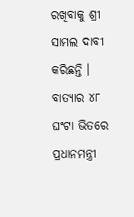ରଖିବାକୁ ଶ୍ରୀ ସାମଲ ଦାବୀ କରିଛନ୍ତି ।
ବାତ୍ୟାର ୪୮ ଘଂଟା ଭିତରେ ପ୍ରଧାନମନ୍ତ୍ରୀ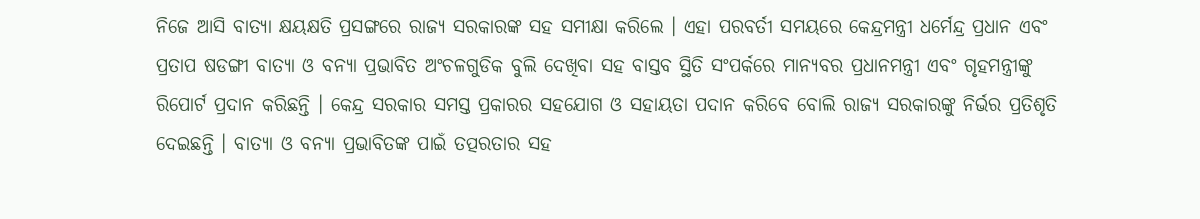ନିଜେ ଆସି ବାତ୍ୟା କ୍ଷୟକ୍ଷତି ପ୍ରସଙ୍ଗରେ ରାଜ୍ୟ ସରକାରଙ୍କ ସହ ସମୀକ୍ଷା କରିଲେ । ଏହା ପରବର୍ତୀ ସମୟରେ କେନ୍ଦ୍ରମନ୍ତ୍ରୀ ଧର୍ମେନ୍ଦ୍ର ପ୍ରଧାନ ଏବଂ ପ୍ରତାପ ଷଡଙ୍ଗୀ ବାତ୍ୟା ଓ ବନ୍ୟା ପ୍ରଭାବିତ ଅଂଚଳଗୁଡିକ ବୁଲି ଦେଖିବା ସହ ବାସ୍ତବ ସ୍ଥିତି ସଂପର୍କରେ ମାନ୍ୟବର ପ୍ରଧାନମନ୍ତ୍ରୀ ଏବଂ ଗୃହମନ୍ତ୍ରୀଙ୍କୁ ରିପୋର୍ଟ ପ୍ରଦାନ କରିଛନ୍ତି । କେନ୍ଦ୍ର ସରକାର ସମସ୍ତ ପ୍ରକାରର ସହଯୋଗ ଓ ସହାୟତା ପଦାନ କରିବେ ବୋଲି ରାଜ୍ୟ ସରକାରଙ୍କୁ ନିର୍ଭର ପ୍ରତିଶୃତି ଦେଇଛନ୍ତି । ବାତ୍ୟା ଓ ବନ୍ୟା ପ୍ରଭାବିତଙ୍କ ପାଇଁ ତତ୍ପରତାର ସହ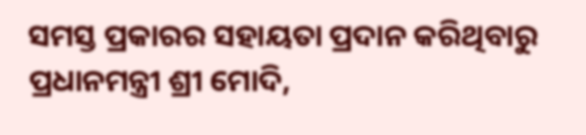ସମସ୍ତ ପ୍ରକାରର ସହାୟତା ପ୍ରଦାନ କରିଥିବାରୁ ପ୍ରଧାନମନ୍ତ୍ରୀ ଶ୍ରୀ ମୋଦି,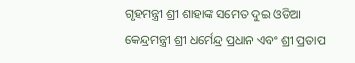ଗୃହମନ୍ତ୍ରୀ ଶ୍ରୀ ଶାହାଙ୍କ ସମେତ ଦୁଇ ଓଡିଆ କେନ୍ଦ୍ରମନ୍ତ୍ରୀ ଶ୍ରୀ ଧର୍ମେନ୍ଦ୍ର ପ୍ରଧାନ ଏବଂ ଶ୍ରୀ ପ୍ରତାପ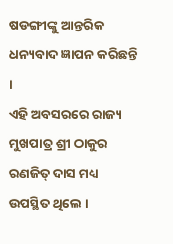ଷଡଙ୍ଗୀଙ୍କୁ ଆନ୍ତରିକ ଧନ୍ୟବାଦ ଜ୍ଞାପନ କରିଛନ୍ତି ।
ଏହି ଅବସରରେ ରାଜ୍ୟ ମୁଖପାତ୍ର ଶ୍ରୀ ଠାକୁର ରଣଜିତ୍ ଦାସ ମଧ୍ୟ ଉପସ୍ଥିତ ଥିଲେ ।